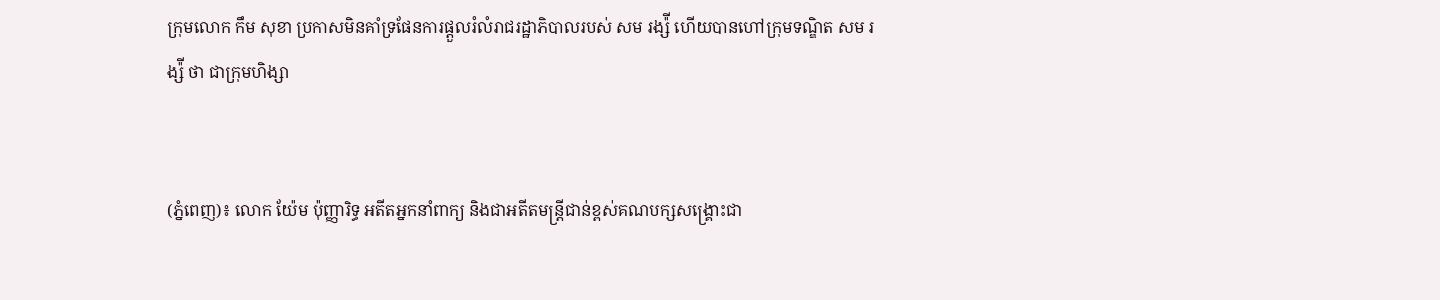ក្រុមលោក កឹម សុខា ប្រកាសមិនគាំទ្រផែនការផ្តួលរំលំរាជរដ្ឋាភិបាលរបស់ សម រង្ស៉ី ហើយបានហៅក្រុមទណ្ឌិត សម រង្ស៉ី ថា ជាក្រុមហិង្សា


(ភ្នំពេញ)៖ លោក យ៉ែម ប៉ុញ្ញារិទ្ធ អតីតអ្នកនាំពាក្យ និងជាអតីតមន្រ្តីជាន់ខ្ពស់គណបក្សសង្រ្គោះជា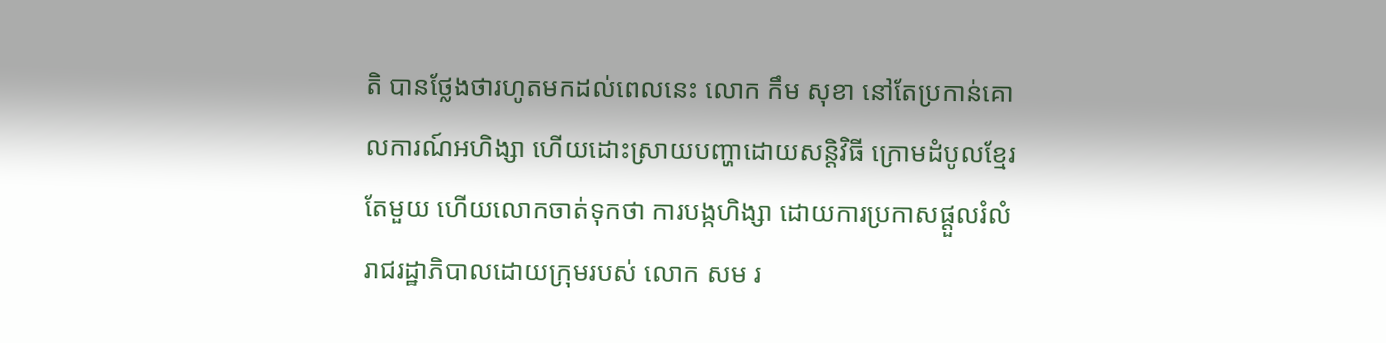តិ បានថ្លែងថារហូតមកដល់ពេលនេះ លោក កឹម សុខា នៅតែប្រកាន់គោលការណ៍អហិង្សា ហើយដោះស្រាយបញ្ហាដោយសន្តិវិធី ក្រោមដំបូលខ្មែរតែមួយ ហើយលោកចាត់ទុកថា ការបង្កហិង្សា ដោយការប្រកាសផ្តួលរំលំរាជរដ្ឋាភិបាលដោយក្រុមរបស់ លោក សម រ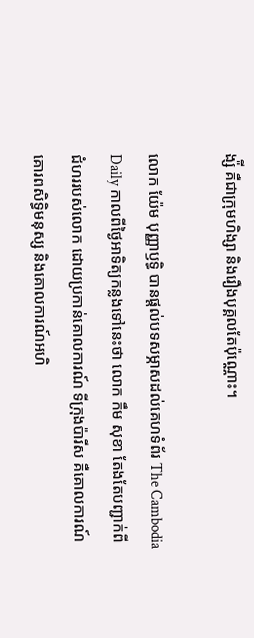ង្ស៉ី គឺជាក្រុមហិង្សា និងរឿងបុគ្គលតែប៉ុណ្ណោះ។

លោក យ៉ែម បុញ្ញាឫទ្ធិ បានផ្តល់បទសម្ភាសដល់គេហទំព័រ The Cambodia Daily កាលពីថ្ងៃអាទិត្យកន្លងទៅនេះថា លោក កឹម សុខា តែងតែបញ្ជាក់ពីជំហររបស់លោក ដោយប្រកាន់គោលការណ៍ ទីក្រុងប៉ារីស គឺគោលការណ៍គោរពសិទ្ធិមនុស្ស និងគោលការណ៍អហិ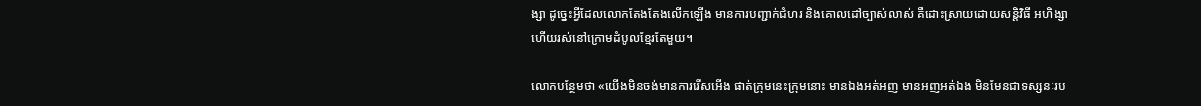ង្សា ដូច្នេះអ្វីដែលលោកតែងតែងលើកឡើង មានការបញ្ជាក់ជំហរ និងគោលដៅច្បាស់លាស់ គឺដោះស្រាយដោយសន្តិវិធី អហិង្សា ហើយរស់នៅក្រោមដំបូលខ្មែរតែមួយ។

លោកបន្ថែមថា «យើងមិនចង់មានការរើសអើង ផាត់ក្រុមនេះក្រុមនោះ មានឯងអត់អញ មានអញអត់ឯង មិនមែនជាទស្សនៈរប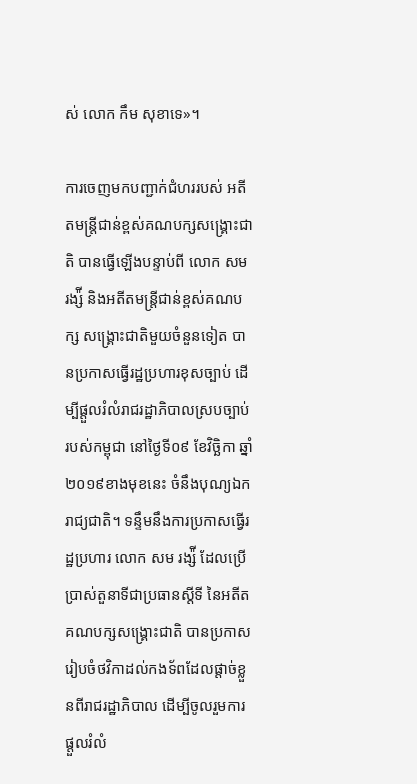ស់ លោក កឹម សុខាទេ»។

ការចេញមកបញ្ជាក់ជំហររបស់ អតីតមន្រ្តីជាន់ខ្ពស់គណបក្សសង្រ្គោះជាតិ បានធ្វើឡើងបន្ទាប់ពី លោក សម រង្ស៉ី និងអតីតមន្រ្តីជាន់ខ្ពស់គណបក្ស សង្រ្គោះជាតិមួយចំនួនទៀត បានប្រកាសធ្វើរដ្ឋប្រហារខុសច្បាប់ ដើម្បីផ្តួលរំលំរាជរដ្ឋាភិបាលស្របច្បាប់របស់កម្ពុជា នៅថ្ងៃទី០៩ ខែវិច្ឆិកា ឆ្នាំ២០១៩ខាងមុខនេះ ចំនឹងបុណ្យឯករាជ្យជាតិ។ ទន្ទឹមនឹងការប្រកាសធ្វើរដ្ឋប្រហារ លោក សម រង្ស៉ី ដែលប្រើប្រាស់តួនាទីជាប្រធានស្តីទី នៃអតីតគណបក្សសង្រ្គោះជាតិ បានប្រកាសរៀបចំថវិកាដល់កងទ័ពដែលផ្តាច់ខ្លួនពីរាជរដ្ឋាភិបាល ដើម្បីចូលរួមការផ្តួលរំលំ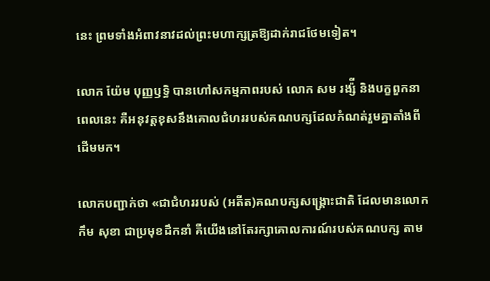នេះ ព្រមទាំងអំពាវនាវដល់ព្រះមហាក្សត្រឱ្យដាក់រាជថែមទៀត។

លោក យ៉ែម បុញ្ញឫទ្ធិ បានហៅសកម្មភាពរបស់ លោក សម រង្ស៉ី និងបក្ខពួកនាពេលនេះ គឺអនុវត្តខុសនឹងគោលជំហររបស់គណបក្សដែលកំណត់រួមគ្នាតាំងពីដើមមក។

លោកបញ្ជាក់ថា «ជាជំហររបស់ (អតីត)គណបក្សសង្គ្រោះជាតិ ដែលមានលោក កឹម សុខា ជាប្រមុខដឹកនាំ គឺយើងនៅតែរក្សាគោលការណ៍របស់គណបក្ស តាម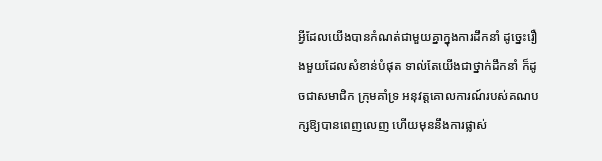អ្វីដែលយើងបានកំណត់ជាមួយគ្នាក្នុងការដឹកនាំ ដូច្នេះរឿងមួយដែលសំខាន់បំផុត ទាល់តែយើងជាថ្នាក់ដឹកនាំ ក៏ដូចជាសមាជិក ក្រុមគាំទ្រ អនុវត្តគោលការណ៍របស់គណបក្សឱ្យបានពេញលេញ ហើយមុននឹងការផ្លាស់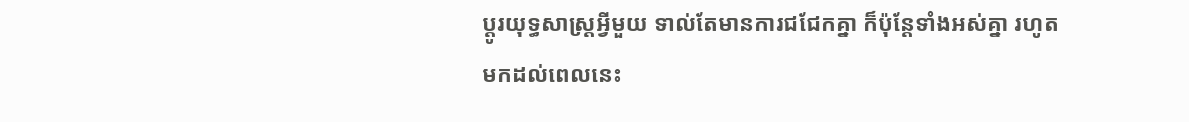ប្តូរយុទ្ធសាស្រ្តអ្វីមួយ ទាល់តែមានការជជែកគ្នា ក៏ប៉ុន្តែទាំងអស់គ្នា រហូតមកដល់ពេលនេះ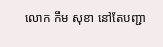លោក កឹម សុខា នៅតែបញ្ជា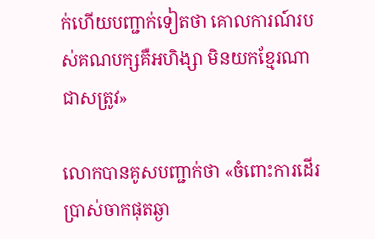ក់ហើយបញ្ជាក់ទៀតថា គោលការណ៍របស់គណបក្សគឺអហិង្សា មិនយកខ្មែរណាជាសត្រូវ»

លោកបានគូសបញ្ជាក់ថា «ចំពោះការដើរប្រាស់ចាកផុតឆ្ងា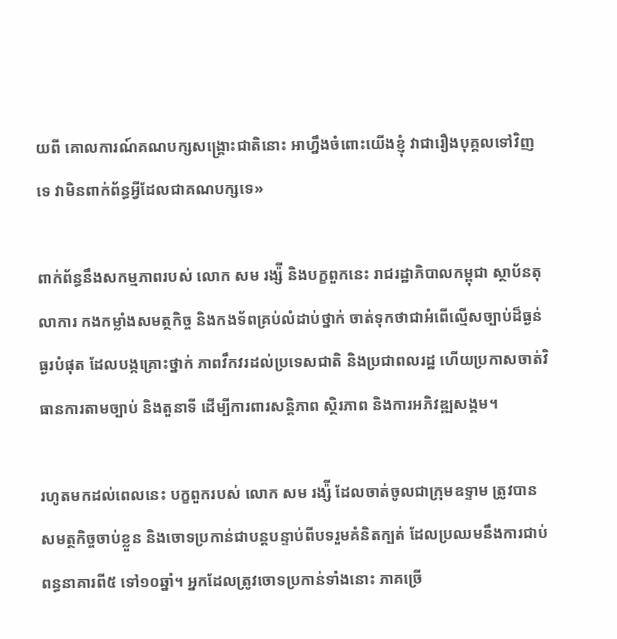យពី គោលការណ៍គណបក្សសង្រ្គោះជាតិនោះ អាហ្នឹងចំពោះយើងខ្ញុំ វាជារឿងបុគ្គលទៅវិញទេ វាមិនពាក់ព័ន្ធអ្វីដែលជាគណបក្សទេ»

ពាក់ព័ន្ធនឹងសកម្មភាពរបស់ លោក សម រង្ស៉ី និងបក្ខពួកនេះ រាជរដ្ឋាភិបាលកម្ពុជា ស្ថាប័នតុលាការ កងកម្លាំងសមត្ថកិច្ច និងកងទ័ពគ្រប់លំដាប់ថ្នាក់ ចាត់ទុកថាជាអំពើល្មើសច្បាប់ដ៏ធ្ងន់ធ្ងរបំផុត ដែលបង្កគ្រោះថ្នាក់ ភាពវឹកវរដល់ប្រទេសជាតិ និងប្រជាពលរដ្ឋ ហើយប្រកាសចាត់វិធានការតាមច្បាប់ និងតួនាទី ដើម្បីការពារសន្តិភាព ស្ថិរភាព និងការអភិវឌ្ឍសង្គម។

រហូតមកដល់ពេលនេះ បក្ខពួករបស់ លោក សម រង្ស៉ី ដែលចាត់ចូលជាក្រុមឧទ្ទាម ត្រូវបានសមត្ថកិច្ចចាប់ខ្លួន និងចោទប្រកាន់ជាបន្តបន្ទាប់ពីបទរួមគំនិតក្បត់ ដែលប្រឈមនឹងការជាប់ពន្ធនាគារពី៥ ទៅ១០ឆ្នាំ។ អ្នកដែលត្រូវចោទប្រកាន់ទាំងនោះ ភាគច្រើ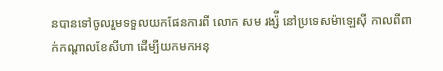នបានទៅចូលរួមទទួលយកផែនការពី លោក សម រង្ស៉ី នៅប្រទេសម៉ាឡេស៊ី កាលពីពាក់កណ្តាលខែសីហា ដើម្បីយកមកអនុ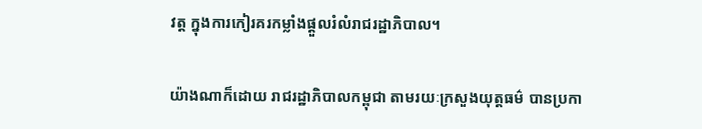វត្ត ក្នុងការកៀរគរកម្លាំងផ្តួលរំលំរាជរដ្ឋាភិបាល។

យ៉ាងណាក៏ដោយ រាជរដ្ឋាភិបាលកម្ពុជា តាមរយៈក្រសួងយុត្តធម៌ បានប្រកា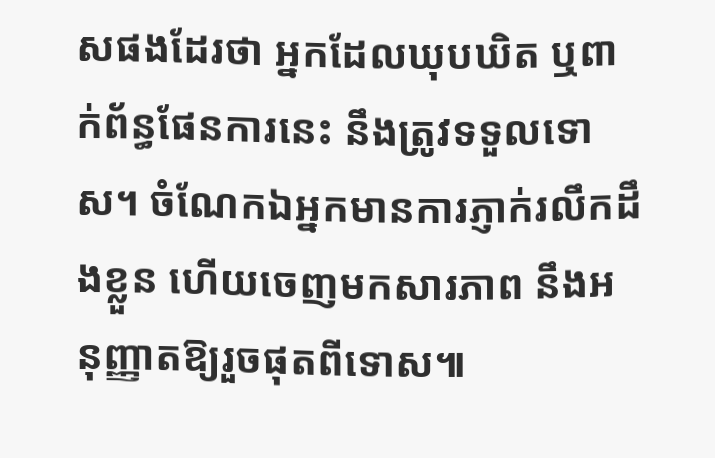សផងដែរថា អ្នកដែលឃុបឃិត ឬពាក់ព័ន្ធផែនការនេះ នឹងត្រូវទទួលទោស។ ចំណែកឯអ្នកមានការភ្ញាក់រលឹកដឹងខ្លួន ហើយចេញមកសារភាព នឹងអនុញ្ញាតឱ្យរួចផុតពីទោស៕